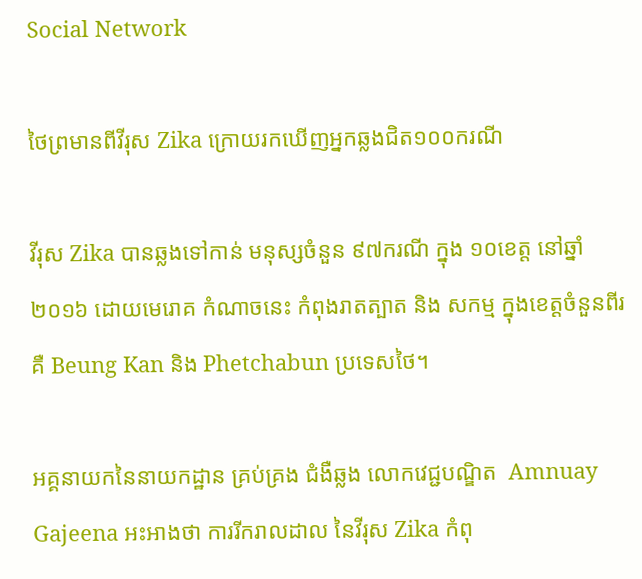Social Network

ថៃព្រមានពីវីរុស Zika ក្រោយរកឃើញអ្នកឆ្លងជិត១០០ករណី

វីរុស Zika បានឆ្លងទៅកាន់ មនុស្សចំនួន ៩៧ករណី ក្នុង ១០ខេត្ត នៅឆ្នាំ២០១៦ ដោយមេរោគ កំណាចនេះ កំពុងរាតត្បាត និង សកម្ម ក្នុងខេត្តចំនួនពីរ គឺ Beung Kan និង Phetchabun ប្រទេសថៃ។

អគ្គនាយកនៃនាយកដ្ឋាន គ្រប់គ្រង ជំងឺឆ្លង លោកវេជ្ជបណ្ឌិត  Amnuay Gajeena អះអាងថា ការរីករាលដាល នៃវីរុស Zika កំពុ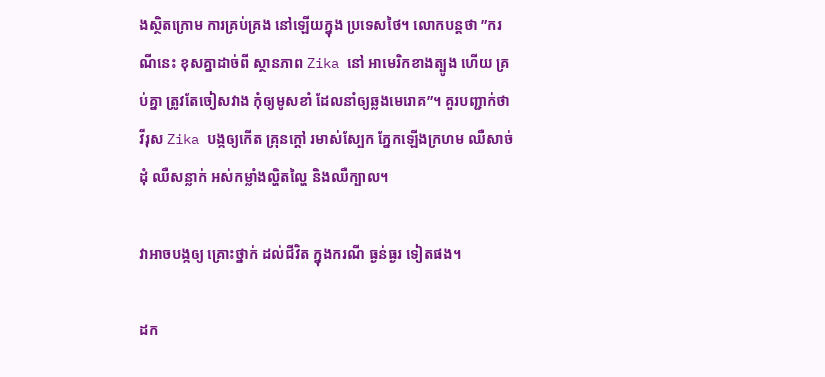ងស្ថិតក្រោម ការគ្រប់គ្រង នៅឡើយក្នុង ប្រទេសថៃ។ លោកបន្តថា ”ករណីនេះ ខុសគ្នាដាច់ពី ស្ថានភាព Zika នៅ អាមេរិកខាងត្បូង ហើយ គ្រប់គ្នា ត្រូវតែចៀសវាង កុំឲ្យមូសខាំ ដែលនាំឲ្យឆ្លងមេរោគ”។ គួរបញ្ជាក់ថា វីរុស Zika បង្កឲ្យកើត គ្រុនក្ដៅ រមាស់ស្បែក ភ្នែកឡើងក្រហម ឈឺសាច់ដុំ ឈឺសន្លាក់ អស់កម្លាំងល្ហិតល្ហៃ និងឈឺក្បាល។

វាអាចបង្កឲ្យ គ្រោះថ្នាក់ ដល់ជីវិត ក្នុងករណី ធ្ងន់ធ្ងរ ទៀតផង។

ដក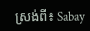ស្រង់ពី៖ Sabay